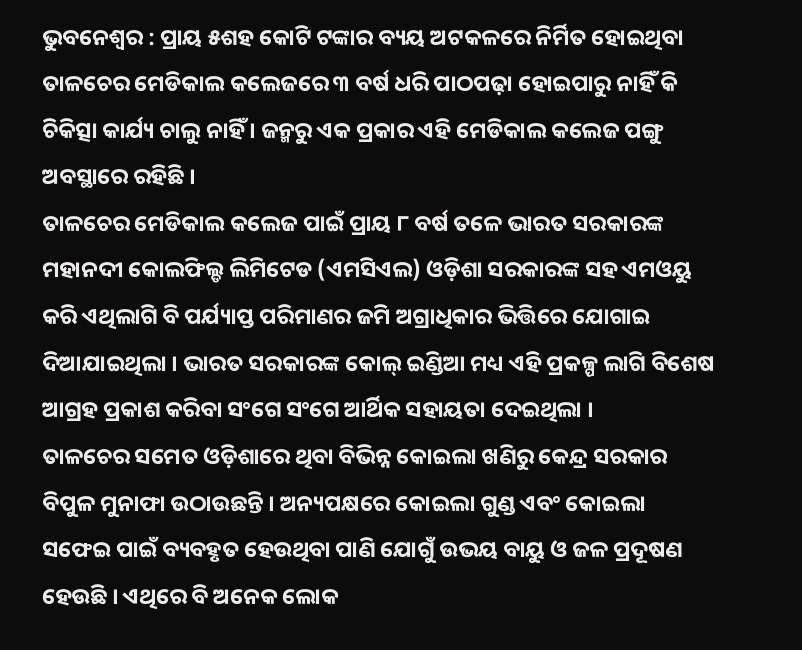ଭୁବନେଶ୍ୱର : ପ୍ରାୟ ୫ଶହ କୋଟି ଟଙ୍କାର ବ୍ୟୟ ଅଟକଳରେ ନିର୍ମିତ ହୋଇଥିବା ତାଳଚେର ମେଡିକାଲ କଲେଜରେ ୩ ବର୍ଷ ଧରି ପାଠପଢ଼ା ହୋଇପାରୁ ନାହିଁ କି ଚିକିତ୍ସା କାର୍ଯ୍ୟ ଚାଲୁ ନାହିଁ । ଜନ୍ମରୁ ଏକ ପ୍ରକାର ଏହି ମେଡିକାଲ କଲେଜ ପଙ୍ଗୁ ଅବସ୍ଥାରେ ରହିଛି ।
ତାଳଚେର ମେଡିକାଲ କଲେଜ ପାଇଁ ପ୍ରାୟ ୮ ବର୍ଷ ତଳେ ଭାରତ ସରକାରଙ୍କ ମହାନଦୀ କୋଲଫିଲ୍ଡ ଲିମିଟେଡ (ଏମସିଏଲ) ଓଡ଼ିଶା ସରକାରଙ୍କ ସହ ଏମଓୟୁ କରି ଏଥିଲାଗି ବି ପର୍ଯ୍ୟାପ୍ତ ପରିମାଣର ଜମି ଅଗ୍ରାଧିକାର ଭିତ୍ତିରେ ଯୋଗାଇ ଦିଆଯାଇଥିଲା । ଭାରତ ସରକାରଙ୍କ କୋଲ୍ ଇଣ୍ଡିଆ ମଧ୍ୟ ଏହି ପ୍ରକଳ୍ପ ଲାଗି ବିଶେଷ ଆଗ୍ରହ ପ୍ରକାଶ କରିବା ସଂଗେ ସଂଗେ ଆର୍ଥିକ ସହାୟତା ଦେଇଥିଲା ।
ତାଳଚେର ସମେତ ଓଡ଼ିଶାରେ ଥିବା ବିଭିନ୍ନ କୋଇଲା ଖଣିରୁ କେନ୍ଦ୍ର ସରକାର ବିପୁଳ ମୁନାଫା ଉଠାଉଛନ୍ତି । ଅନ୍ୟପକ୍ଷରେ କୋଇଲା ଗୁଣ୍ଡ ଏବଂ କୋଇଲା ସଫେଇ ପାଇଁ ବ୍ୟବହୃତ ହେଉଥିବା ପାଣି ଯୋଗୁଁ ଉଭୟ ବାୟୁ ଓ ଜଳ ପ୍ରଦୂଷଣ ହେଉଛି । ଏଥିରେ ବି ଅନେକ ଲୋକ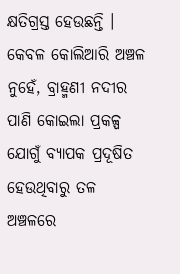କ୍ଷତିଗ୍ରସ୍ତ ହେଉଛନ୍ତି । କେବଳ କୋଲିଆରି ଅଞ୍ଚଳ ନୁହେଁ, ବ୍ରାହ୍ମଣୀ ନଦୀର ପାଣି କୋଇଲା ପ୍ରକଳ୍ପ ଯୋଗୁଁ ବ୍ୟାପକ ପ୍ରଦୂଷିତ ହେଉଥିବାରୁ ତଳ ଅଞ୍ଚଳରେ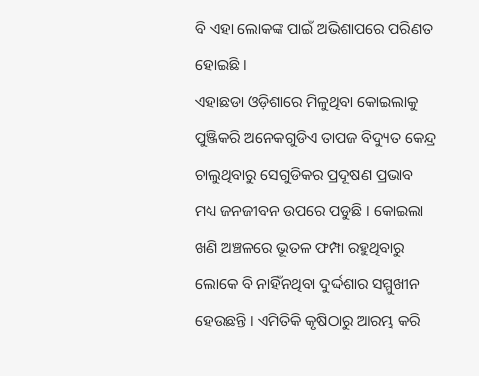ବି ଏହା ଲୋକଙ୍କ ପାଇଁ ଅଭିଶାପରେ ପରିଣତ ହୋଇଛି ।
ଏହାଛଡା ଓଡ଼ିଶାରେ ମିଳୁଥିବା କୋଇଲାକୁ ପୁଞ୍ଜିକରି ଅନେକଗୁଡିଏ ତାପଜ ବିଦ୍ୟୁତ କେନ୍ଦ୍ର ଚାଲୁଥିବାରୁ ସେଗୁଡିକର ପ୍ରଦୂଷଣ ପ୍ରଭାବ ମଧ୍ୟ ଜନଜୀବନ ଉପରେ ପଡୁଛି । କୋଇଲା ଖଣି ଅଞ୍ଚଳରେ ଭୂତଳ ଫମ୍ପା ରହୁଥିବାରୁ ଲୋକେ ବି ନାହିଁନଥିବା ଦୁର୍ଦ୍ଦଶାର ସମ୍ମୁଖୀନ ହେଉଛନ୍ତି । ଏମିତିକି କୃଷିଠାରୁ ଆରମ୍ଭ କରି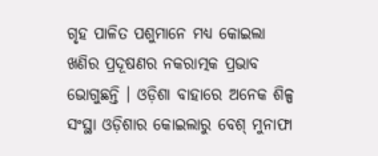ଗୃହ ପାଳିତ ପଶୁମାନେ ମଧ୍ୟ କୋଇଲା ଖଣିର ପ୍ରଦୂଷଣର ନକରାତ୍ମକ ପ୍ରଭାବ ଭୋଗୁଛନ୍ତି । ଓଡ଼ିଶା ବାହାରେ ଅନେକ ଶିଳ୍ପ ସଂସ୍ଥା ଓଡ଼ିଶାର କୋଇଲାରୁ ବେଶ୍ ମୁନାଫା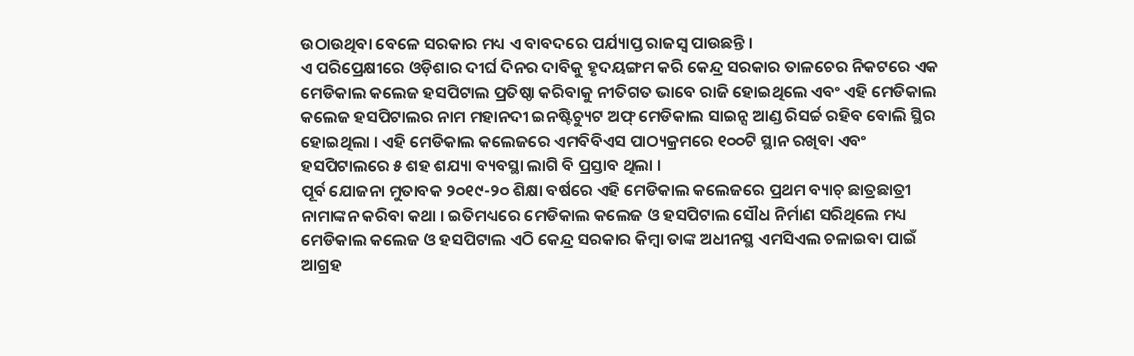ଉଠାଉଥିବା ବେଳେ ସରକାର ମଧ୍ୟ ଏ ବାବଦରେ ପର୍ଯ୍ୟାପ୍ତ ରାଜସ୍ୱ ପାଉଛନ୍ତି ।
ଏ ପରିପ୍ରେକ୍ଷୀରେ ଓଡ଼ିଶାର ଦୀର୍ଘ ଦିନର ଦାବିକୁ ହୃଦୟଙ୍ଗମ କରି କେନ୍ଦ୍ର ସରକାର ତାଳଚେର ନିକଟରେ ଏକ ମେଡିକାଲ କଲେଜ ହସପିଟାଲ ପ୍ରତିଷ୍ଠା କରିବାକୁ ନୀତିଗତ ଭାବେ ରାଜି ହୋଇଥିଲେ ଏବଂ ଏହି ମେଡିକାଲ କଲେଜ ହସପିଟାଲର ନାମ ମହାନଦୀ ଇନଷ୍ଟିଚ୍ୟୁଟ ଅଫ୍ ମେଡିକାଲ ସାଇନ୍ସ ଆଣ୍ଡ ରିସର୍ଚ୍ଚ ରହିବ ବୋଲି ସ୍ଥିର ହୋଇଥିଲା । ଏହି ମେଡିକାଲ କଲେଜରେ ଏମବିବିଏସ ପାଠ୍ୟକ୍ରମରେ ୧୦୦ଟି ସ୍ଥାନ ରଖିବା ଏବଂ ହସପିଟାଲରେ ୫ ଶହ ଶଯ୍ୟା ବ୍ୟବସ୍ଥା ଲାଗି ବି ପ୍ରସ୍ତାବ ଥିଲା ।
ପୂର୍ବ ଯୋଜନା ମୁତାବକ ୨୦୧୯-୨୦ ଶିକ୍ଷା ବର୍ଷରେ ଏହି ମେଡିକାଲ କଲେଜରେ ପ୍ରଥମ ବ୍ୟାଚ୍ ଛାତ୍ରଛାତ୍ରୀ ନାମାଙ୍କନ କରିବା କଥା । ଇତିମଧ୍ୟରେ ମେଡିକାଲ କଲେଜ ଓ ହସପିଟାଲ ସୌଧ ନିର୍ମାଣ ସରିଥିଲେ ମଧ୍ୟ ମେଡିକାଲ କଲେଜ ଓ ହସପିଟାଲ ଏଠି କେନ୍ଦ୍ର ସରକାର କିମ୍ବା ତାଙ୍କ ଅଧୀନସ୍ଥ ଏମସିଏଲ ଚଳାଇବା ପାଇଁ ଆଗ୍ରହ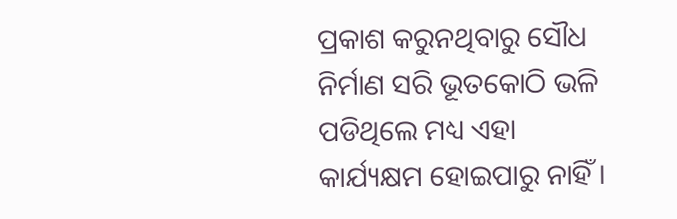ପ୍ରକାଶ କରୁନଥିବାରୁ ସୌଧ ନିର୍ମାଣ ସରି ଭୂତକୋଠି ଭଳି ପଡିଥିଲେ ମଧ୍ୟ ଏହା କାର୍ଯ୍ୟକ୍ଷମ ହୋଇପାରୁ ନାହିଁ ।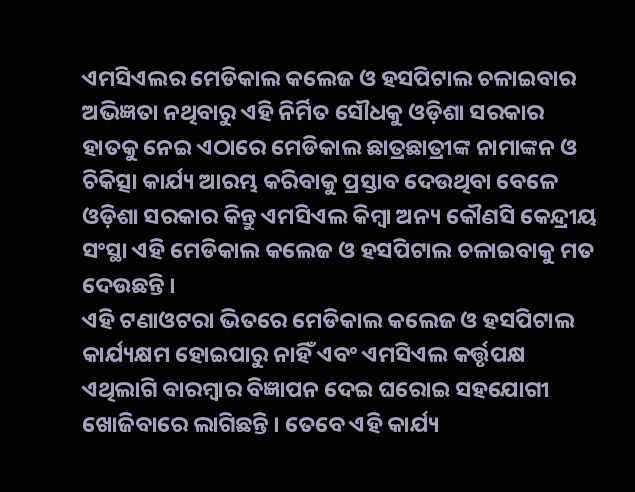ଏମସିଏଲର ମେଡିକାଲ କଲେଜ ଓ ହସପିଟାଲ ଚଳାଇବାର ଅଭିଜ୍ଞତା ନଥିବାରୁ ଏହି ନିର୍ମିତ ସୌଧକୁ ଓଡ଼ିଶା ସରକାର ହାତକୁ ନେଇ ଏଠାରେ ମେଡିକାଲ ଛାତ୍ରଛାତ୍ରୀଙ୍କ ନାମାଙ୍କନ ଓ ଚିକିତ୍ସା କାର୍ଯ୍ୟ ଆରମ୍ଭ କରିବାକୁ ପ୍ରସ୍ତାବ ଦେଉଥିବା ବେଳେ ଓଡ଼ିଶା ସରକାର କିନ୍ତୁ ଏମସିଏଲ କିମ୍ବା ଅନ୍ୟ କୌଣସି କେନ୍ଦ୍ରୀୟ ସଂସ୍ଥା ଏହି ମେଡିକାଲ କଲେଜ ଓ ହସପିଟାଲ ଚଳାଇବାକୁ ମତ ଦେଉଛନ୍ତି ।
ଏହି ଟଣାଓଟରା ଭିତରେ ମେଡିକାଲ କଲେଜ ଓ ହସପିଟାଲ କାର୍ଯ୍ୟକ୍ଷମ ହୋଇପାରୁ ନାହିଁ ଏବଂ ଏମସିଏଲ କର୍ତ୍ତୃପକ୍ଷ ଏଥିଲାଗି ବାରମ୍ବାର ବିଜ୍ଞାପନ ଦେଇ ଘରୋଇ ସହଯୋଗୀ ଖୋଜିବାରେ ଲାଗିଛନ୍ତି । ତେବେ ଏହି କାର୍ଯ୍ୟ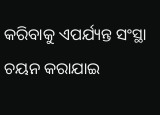କରିବାକୁ ଏପର୍ଯ୍ୟନ୍ତ ସଂସ୍ଥା ଚୟନ କରାଯାଇ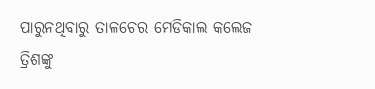ପାରୁନଥିବାରୁ ତାଳଚେର ମେଡିକାଲ କଲେଜ ତ୍ରିଶଙ୍କୁ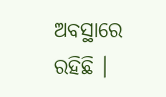ଅବସ୍ଥାରେ ରହିଛି ।